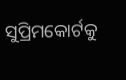ସୁପ୍ରିମକୋର୍ଟକୁ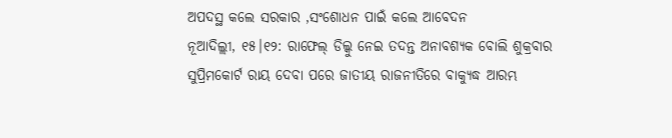ଅପଦସ୍ଥ କଲେ ସରକାର ,ସଂଶୋଧନ ପାଇଁ କଲେ ଆବେଦନ
ନୂଆଦିଲ୍ଲୀ, ୧୫।୧୨: ରାଫେଲ୍ ଡିଲ୍କୁ ନେଇ ତଦନ୍ତ ଅନାବଶ୍ୟକ ବୋଲି ଶୁକ୍ରବାର ସୁପ୍ରିମକୋର୍ଟ ରାୟ ଦେବା ପରେ ଜାତୀୟ ରାଜନୀତିରେ ବାକ୍ଯୁଦ୍ଧ ଆରମ୍ଭ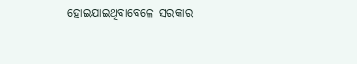ହୋଇଯାଇଥିବାବେଳେ ସରକାର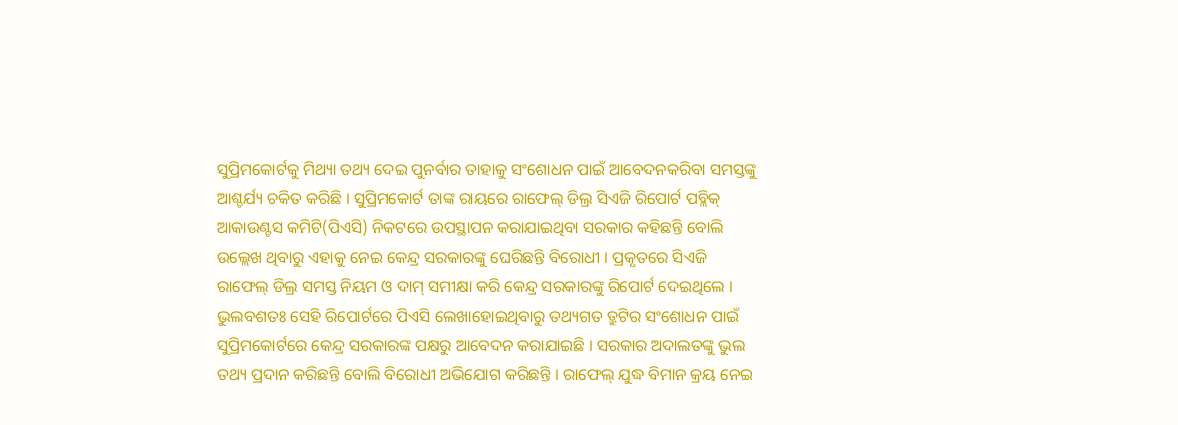ସୁପ୍ରିମକୋର୍ଟକୁ ମିଥ୍ୟା ତଥ୍ୟ ଦେଇ ପୁନର୍ବାର ତାହାକୁ ସଂଶୋଧନ ପାଇଁ ଆବେଦନକରିବା ସମସ୍ତଙ୍କୁ ଆଶ୍ଚର୍ଯ୍ୟ ଚକିତ କରିଛି । ସୁପ୍ରିମକୋର୍ଟ ତାଙ୍କ ରାୟରେ ରାଫେଲ୍ ଡିଲ୍ର ସିଏଜି ରିପୋର୍ଟ ପବ୍ଲିକ୍ ଆକାଉଣ୍ଟସ କମିଟି(ପିଏସି) ନିକଟରେ ଉପସ୍ଥାପନ କରାଯାଇଥିବା ସରକାର କହିଛନ୍ତି ବୋଲି ଉଲ୍ଲେଖ ଥିବାରୁ ଏହାକୁ ନେଇ କେନ୍ଦ୍ର ସରକାରଙ୍କୁ ଘେରିଛନ୍ତି ବିରୋଧୀ । ପ୍ରକୃତରେ ସିଏଜି ରାଫେଲ୍ ଡିଲ୍ର ସମସ୍ତ ନିୟମ ଓ ଦାମ୍ ସମୀକ୍ଷା କରି କେନ୍ଦ୍ର ସରକାରଙ୍କୁ ରିପୋର୍ଟ ଦେଇଥିଲେ । ଭୁଲବଶତଃ ସେହି ରିପୋର୍ଟରେ ପିଏସି ଲେଖାହୋଇଥିବାରୁ ତଥ୍ୟଗତ ତ୍ରୁଟିର ସଂଶୋଧନ ପାଇଁ ସୁପ୍ରିମକୋର୍ଟରେ କେନ୍ଦ୍ର ସରକାରଙ୍କ ପକ୍ଷରୁ ଆବେଦନ କରାଯାଇଛି । ସରକାର ଅଦାଲତଙ୍କୁ ଭୁଲ ତଥ୍ୟ ପ୍ରଦାନ କରିଛନ୍ତି ବୋଲି ବିରୋଧୀ ଅଭିଯୋଗ କରିଛନ୍ତି । ରାଫେଲ୍ ଯୁଦ୍ଧ ବିମାନ କ୍ରୟ ନେଇ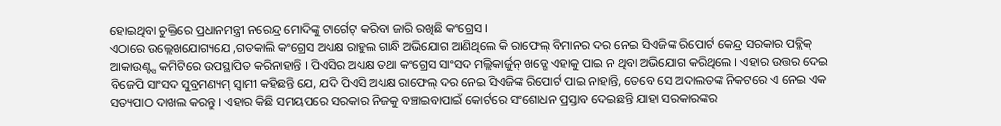ହୋଇଥିବା ଚୁକ୍ତିରେ ପ୍ରଧାନମନ୍ତ୍ରୀ ନରେନ୍ଦ୍ର ମୋଦିଙ୍କୁ ଟାର୍ଗେଟ୍ କରିବା ଜାରି ରଖିଛି କଂଗ୍ରେସ ।
ଏଠାରେ ଉଲ୍ଲେଖଯୋଗ୍ୟଯେ ,ଗତକାଲି କଂଗ୍ରେସ ଅଧ୍ୟକ୍ଷ ରାହୁଲ ଗାନ୍ଧି ଅଭିଯୋଗ ଆଣିଥିଲେ କି ରାଫେଲ୍ ବିମାନର ଦର ନେଇ ସିଏଜିଙ୍କ ରିପୋର୍ଟ କେନ୍ଦ୍ର ସରକାର ପବ୍ଲିକ୍ ଆକାଉଣ୍ଟ୍ସ କମିଟିରେ ଉପସ୍ଥାପିତ କରିନାହାନ୍ତି । ପିଏସିର ଅଧ୍ୟକ୍ଷ ତଥା କଂଗ୍ରେସ ସାଂସଦ ମଲ୍ଲିକାର୍ଜୁନ୍ ଖଡ୍ଗେ ଏହାକୁ ପାଇ ନ ଥିବା ଅଭିଯୋଗ କରିଥିଲେ । ଏହାର ଉତ୍ତର ଦେଇ ବିଜେପି ସାଂସଦ ସୁବ୍ରମଣ୍ୟମ୍ ସ୍ୱାମୀ କହିଛନ୍ତି ଯେ, ଯଦି ପିଏସି ଅଧ୍ୟକ୍ଷ ରାଫେଲ୍ ଦର ନେଇ ସିଏଜିଙ୍କ ରିପୋର୍ଟ ପାଇ ନାହାନ୍ତି, ତେବେ ସେ ଅଦାଲତଙ୍କ ନିକଟରେ ଏ ନେଇ ଏକ ସତ୍ୟପାଠ ଦାଖଲ କରନ୍ତୁ । ଏହାର କିଛି ସମୟପରେ ସରକାର ନିଜକୁ ବଞ୍ଚାଇବାପାଇଁ କୋର୍ଟରେ ସଂଶୋଧନ ପ୍ରସ୍ତାବ ଦେଇଛନ୍ତି ଯାହା ସରକାରଙ୍କର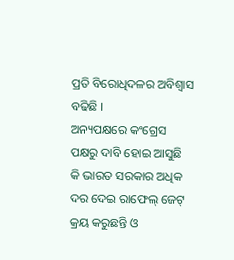ପ୍ରତି ବିରୋଧିଦଳର ଅବିଶ୍ୱାସ ବଢିଛି ।
ଅନ୍ୟପକ୍ଷରେ କଂଗ୍ରେସ ପକ୍ଷରୁ ଦାବି ହୋଇ ଆସୁଛି କି ଭାରତ ସରକାର ଅଧିକ ଦର ଦେଇ ରାଫେଲ୍ ଜେଟ୍ କ୍ରୟ କରୁଛନ୍ତି ଓ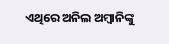ଏଥିରେ ଅନିଲ ଅମ୍ବାନିଙ୍କୁ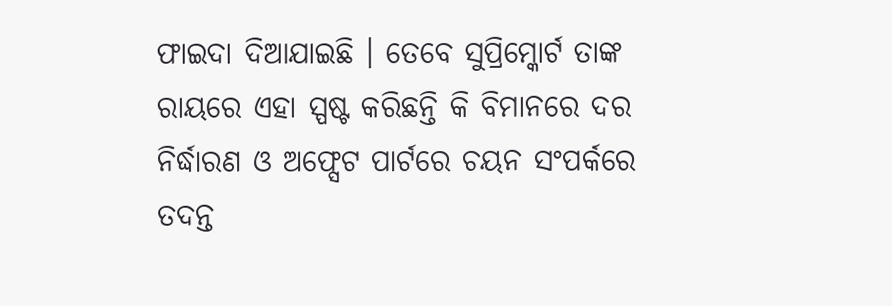ଫାଇଦା ଦିଆଯାଇଛି । ତେବେ ସୁପ୍ରିମ୍କୋର୍ଟ ତାଙ୍କ ରାୟରେ ଏହା ସ୍ପଷ୍ଟ କରିଛନ୍ତି କି ବିମାନରେ ଦର ନିର୍ଦ୍ଧାରଣ ଓ ଅଫ୍ସେଟ ପାର୍ଟରେ ଚୟନ ସଂପର୍କରେ ତଦନ୍ତ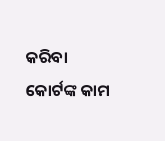କରିବା କୋର୍ଟଙ୍କ କାମ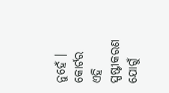ନୁହେଁ । କୋର୍ଟର ଏହି ସ୍ପଷ୍ଟୀକରଣ ଯୋଗୁଁ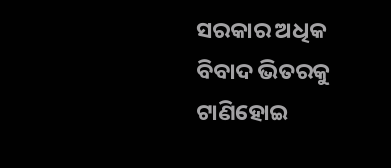ସରକାର ଅଧିକ ବିବାଦ ଭିତରକୁ ଟାଣିହୋଇ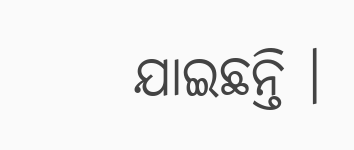ଯାଇଛନ୍ତି ।